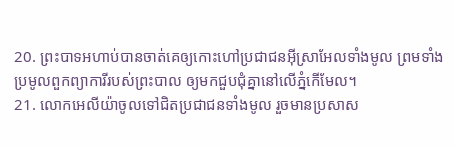20. ព្រះបាទអហាប់បានចាត់គេឲ្យកោះហៅប្រជាជនអ៊ីស្រាអែលទាំងមូល ព្រមទាំងប្រមូលពួកព្យាការីរបស់ព្រះបាល ឲ្យមកជួបជុំគ្នានៅលើភ្នំកើមែល។
21. លោកអេលីយ៉ាចូលទៅជិតប្រជាជនទាំងមូល រួចមានប្រសាស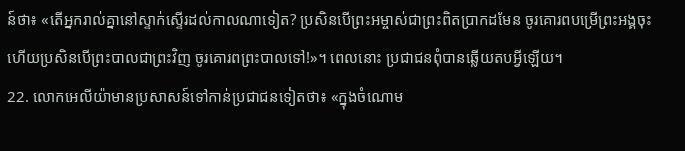ន៍ថា៖ «តើអ្នករាល់គ្នានៅស្ទាក់ស្ទើរដល់កាលណាទៀត? ប្រសិនបើព្រះអម្ចាស់ជាព្រះពិតប្រាកដមែន ចូរគោរពបម្រើព្រះអង្គចុះ ហើយប្រសិនបើព្រះបាលជាព្រះវិញ ចូរគោរពព្រះបាលទៅ!»។ ពេលនោះ ប្រជាជនពុំបានឆ្លើយតបអ្វីឡើយ។
22. លោកអេលីយ៉ាមានប្រសាសន៍ទៅកាន់ប្រជាជនទៀតថា៖ «ក្នុងចំណោម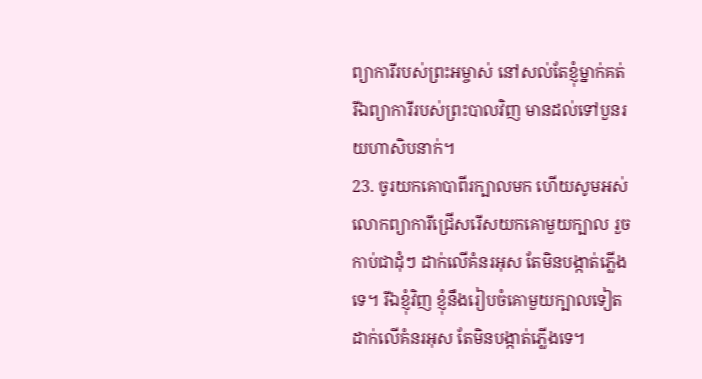ព្យាការីរបស់ព្រះអម្ចាស់ នៅសល់តែខ្ញុំម្នាក់គត់ រីឯព្យាការីរបស់ព្រះបាលវិញ មានដល់ទៅបួនរយហាសិបនាក់។
23. ចូរយកគោបាពីរក្បាលមក ហើយសូមអស់លោកព្យាការីជ្រើសរើសយកគោមួយក្បាល រួចកាប់ជាដុំៗ ដាក់លើគំនរអុស តែមិនបង្កាត់ភ្លើងទេ។ រីឯខ្ញុំវិញ ខ្ញុំនឹងរៀបចំគោមួយក្បាលទៀត ដាក់លើគំនរអុស តែមិនបង្កាត់ភ្លើងទេ។